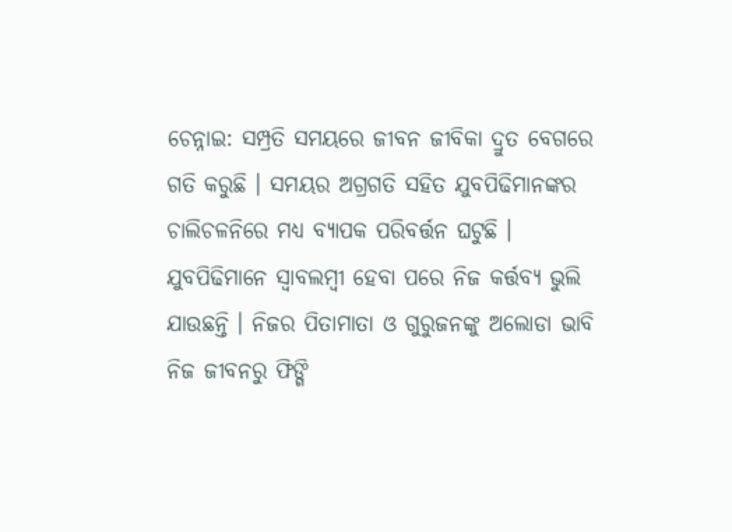ଚେନ୍ନାଇ: ସମ୍ପ୍ରତି ସମୟରେ ଜୀବନ ଜୀବିକା ଦ୍ରୁତ ବେଗରେ ଗତି କରୁଛି । ସମୟର ଅଗ୍ରଗତି ସହିତ ଯୁବପିଢିମାନଙ୍କର ଚାଲିଚଳନିରେ ମଧ୍ୟ ବ୍ୟାପକ ପରିବର୍ତ୍ତନ ଘଟୁଛି । ଯୁବପିଢିମାନେ ସ୍ବାବଲମ୍ବୀ ହେବା ପରେ ନିଜ କର୍ତ୍ତବ୍ୟ ଭୁଲି ଯାଉଛନ୍ତି । ନିଜର ପିତାମାତା ଓ ଗୁରୁଜନଙ୍କୁ ଅଲୋଡା ଭାବି ନିଜ ଜୀବନରୁ ଫିଙ୍ଗି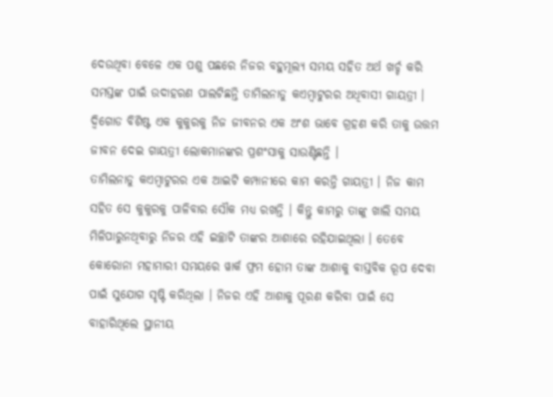ଦେଉଥିବା ବେଳେ ଏକ ପଶୁ ପଛରେ ନିଜର ବହୁମୂଲ୍ୟ ସମୟ ସହିତ ଅର୍ଥ ଖର୍ଚ୍ଚ କରି ସମସ୍ତଙ୍କ ପାଇଁ ଉଦାହରଣ ପାଲଟିଛନ୍ତି ତାମିଲନାଡୁ କଏମ୍ବାଟୁରର ଅଧିବାସୀ ଗାୟତ୍ରୀ । ଦ୍ବିଗୋଡ ବିଶିଷ୍ଟ ଏକ କୁକୁରକୁ ନିଜ ଜୀବନର ଏକ ଅଂଶ ଭାବେ ଗ୍ରହଣ କରି ତାକୁ ଉତ୍ତମ ଜୀବନ ଦେଇ ଗାୟତ୍ରୀ ଲୋକମାନଙ୍କର ପ୍ରଶଂସାକୁ ସାଉଣ୍ଟିଛନ୍ତି ।
ତାମିଲନାଡୁ କଏମ୍ବାଟୁରର ଏକ ଆଇଟି କମ୍ପାନୀରେ କାମ କରନ୍ତି ଗାୟତ୍ରୀ । ନିଜ କାମ ସହିତ ସେ କୁକୁରକୁ ପାଳିବାର ସୌକ ମଧ୍ୟ ରଖନ୍ତି । କିନ୍ତୁ କାମରୁ ତାଙ୍କୁ ଖାଲି ସମୟ ମିଳିପାରୁନଥିବାରୁ ନିଜର ଏହି ଇଚ୍ଛାଟି ତାଙ୍କର ଆଶାରେ ରହିଯାଇଥିଲା । ତେବେ କୋରୋନା ମହାମାରୀ ସମୟରେ ୱାର୍କ ଫ୍ରମ ହୋମ ତାଙ୍କ ଆଶାକୁ ବାସ୍ତବିକ ରୂପ ଦେବା ପାଇଁ ସୁଯୋଗ ସୃଷ୍ଟି କରିଥିଲା । ନିଜର ଏହି ଆଶାକୁ ପୂରଣ କରିବା ପାଇଁ ସେ ବାହାରିଥିଲେ ସ୍ଥାନୀୟ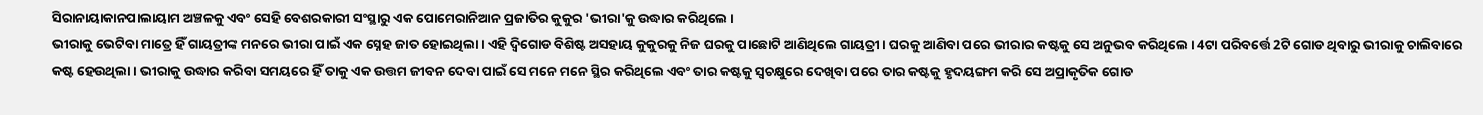ସିରାନାୟାକାନପାଲାୟାମ ଅଞ୍ଚଳକୁ ଏବଂ ସେହି ବେଶରକାରୀ ସଂସ୍ଥାରୁ ଏକ ପୋମେରାନିଆନ ପ୍ରଜାତିର କୁକୁର 'ଭୀରା'କୁ ଉଦ୍ଧାର କରିଥିଲେ ।
ଭୀରାକୁ ଭେଟିବା ମାତ୍ରେ ହିଁ ଗାୟତ୍ରୀଙ୍କ ମନରେ ଭୀରା ପାଇଁ ଏକ ସ୍ନେହ ଜାତ ହୋଇଥିଲା । ଏହି ଦ୍ବିଗୋଡ ବିଶିଷ୍ଟ ଅସହାୟ କୁକୁରକୁ ନିଜ ଘରକୁ ପାଛୋଟି ଆଣିଥିଲେ ଗାୟତ୍ରୀ । ଘରକୁ ଆଣିବା ପରେ ଭୀରାର କଷ୍ଟକୁ ସେ ଅନୁଭବ କରିଥିଲେ । 4ଟା ପରିବର୍ତ୍ତେ 2ଟି ଗୋଡ ଥିବାରୁ ଭୀରାକୁ ଚାଲିବାରେ କଷ୍ଟ ହେଉଥିଲା । ଭୀରାକୁ ଉଦ୍ଧାର କରିବା ସମୟରେ ହିଁ ତାକୁ ଏକ ଉତ୍ତମ ଜୀବନ ଦେବା ପାଇଁ ସେ ମନେ ମନେ ସ୍ଥିର କରିଥିଲେ ଏବଂ ତାର କଷ୍ଟକୁ ସ୍ବଚକ୍ଷୁରେ ଦେଖିବା ପରେ ତାର କଷ୍ଟକୁ ହୃଦୟଙ୍ଗମ କରି ସେ ଅପ୍ରାକୃତିକ ଗୋଡ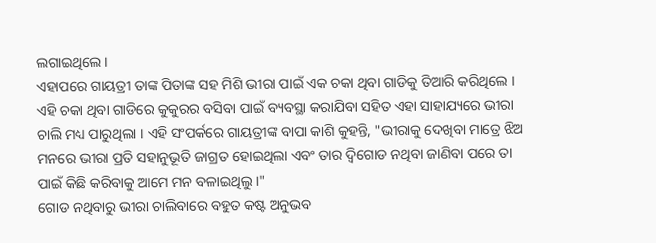ଲଗାଇଥିଲେ ।
ଏହାପରେ ଗାୟତ୍ରୀ ତାଙ୍କ ପିତାଙ୍କ ସହ ମିଶି ଭୀରା ପାଇଁ ଏକ ଚକା ଥିବା ଗାଡିକୁ ତିଆରି କରିଥିଲେ । ଏହି ଚକା ଥିବା ଗାଡିରେ କୁକୁରର ବସିବା ପାଇଁ ବ୍ୟବସ୍ଥା କରାଯିବା ସହିତ ଏହା ସାହାଯ୍ୟରେ ଭୀରା ଚାଲି ମଧ୍ୟ ପାରୁଥିଲା । ଏହି ସଂପର୍କରେ ଗାୟତ୍ରୀଙ୍କ ବାପା କାଶି କୁହନ୍ତି, "ଭୀରାକୁ ଦେଖିବା ମାତ୍ରେ ଝିଅ ମନରେ ଭୀରା ପ୍ରତି ସହାନୁଭୂତି ଜାଗ୍ରତ ହୋଇଥିଲା ଏବଂ ତାର ଦ୍ବିଗୋଡ ନଥିବା ଜାଣିବା ପରେ ତା ପାଇଁ କିଛି କରିବାକୁ ଆମେ ମନ ବଳାଇଥିଲୁ ।"
ଗୋଡ ନଥିବାରୁ ଭୀରା ଚାଲିବାରେ ବହୁତ କଷ୍ଟ ଅନୁଭବ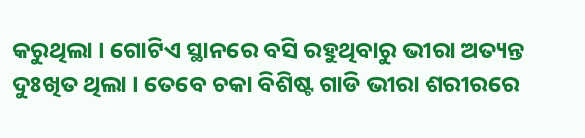କରୁଥିଲା । ଗୋଟିଏ ସ୍ଥାନରେ ବସି ରହୁଥିବାରୁ ଭୀରା ଅତ୍ୟନ୍ତ ଦୁଃଖିତ ଥିଲା । ତେବେ ଚକା ବିଶିଷ୍ଟ ଗାଡି ଭୀରା ଶରୀରରେ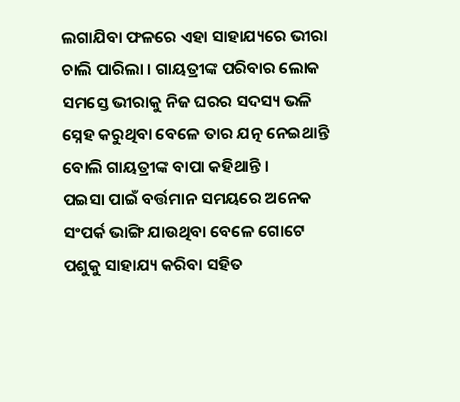ଲଗାଯିବା ଫଳରେ ଏହା ସାହାଯ୍ୟରେ ଭୀରା ଚାଲି ପାରିଲା । ଗାୟତ୍ରୀଙ୍କ ପରିବାର ଲୋକ ସମସ୍ତେ ଭୀରାକୁ ନିଜ ଘରର ସଦସ୍ୟ ଭଳି ସ୍ନେହ କରୁଥିବା ବେଳେ ତାର ଯତ୍ନ ନେଇଥାନ୍ତି ବୋଲି ଗାୟତ୍ରୀଙ୍କ ବାପା କହିଥାନ୍ତି ।
ପଇସା ପାଇଁ ବର୍ତ୍ତମାନ ସମୟରେ ଅନେକ ସଂପର୍କ ଭାଙ୍ଗି ଯାଉଥିବା ବେଳେ ଗୋଟେ ପଶୁକୁ ସାହାଯ୍ୟ କରିବା ସହିତ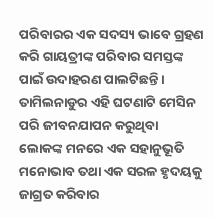ପରିବାରର ଏକ ସଦସ୍ୟ ଭାବେ ଗ୍ରହଣ କରି ଗାୟତ୍ରୀଙ୍କ ପରିବାର ସମସ୍ତଙ୍କ ପାଇଁ ଉଦାହରଣ ପାଲଟିଛନ୍ତି । ତାମିଲନାଡୁର ଏହି ଘଟଣାଟି ମେସିନ ପରି ଜୀବନଯାପନ କରୁଥିବା ଲୋକଙ୍କ ମନରେ ଏକ ସହାନୁଭୂତି ମନୋଭାବ ତଥା ଏକ ସରଳ ହୃଦୟକୁ ଜାଗ୍ରତ କରିବାର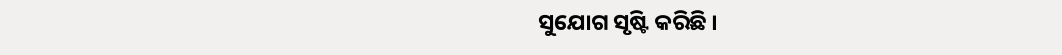ସୁଯୋଗ ସୃଷ୍ଟି କରିଛି ।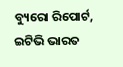ବ୍ୟୁରୋ ରିପୋର୍ଟ, ଇଟିଭି ଭାରତ